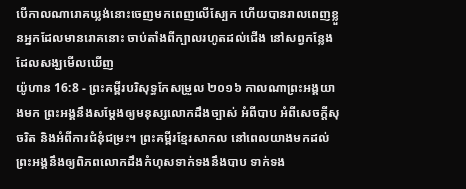បើកាលណារោគឃ្លង់នោះចេញមកពេញលើស្បែក ហើយបានរាលពេញខ្លួនអ្នកដែលមានរោគនោះ ចាប់តាំងពីក្បាលរហូតដល់ជើង នៅសព្វកន្លែងដែលសង្ឃមើលឃើញ
យ៉ូហាន 16:8 - ព្រះគម្ពីរបរិសុទ្ធកែសម្រួល ២០១៦ កាលណាព្រះអង្គយាងមក ព្រះអង្គនឹងសម្តែងឲ្យមនុស្សលោកដឹងច្បាស់ អំពីបាប អំពីសេចក្តីសុចរិត និងអំពីការជំនុំជម្រះ។ ព្រះគម្ពីរខ្មែរសាកល នៅពេលយាងមកដល់ ព្រះអង្គនឹងឲ្យពិភពលោកដឹងកំហុសទាក់ទងនឹងបាប ទាក់ទង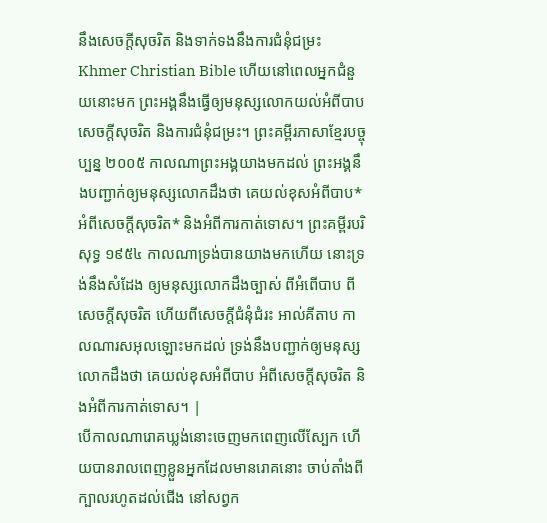នឹងសេចក្ដីសុចរិត និងទាក់ទងនឹងការជំនុំជម្រះ Khmer Christian Bible ហើយនៅពេលអ្នកជំនួយនោះមក ព្រះអង្គនឹងធ្វើឲ្យមនុស្សលោកយល់អំពីបាប សេចក្ដីសុចរិត និងការជំនុំជម្រះ។ ព្រះគម្ពីរភាសាខ្មែរបច្ចុប្បន្ន ២០០៥ កាលណាព្រះអង្គយាងមកដល់ ព្រះអង្គនឹងបញ្ជាក់ឲ្យមនុស្សលោកដឹងថា គេយល់ខុសអំពីបាប* អំពីសេចក្ដីសុចរិត* និងអំពីការកាត់ទោស។ ព្រះគម្ពីរបរិសុទ្ធ ១៩៥៤ កាលណាទ្រង់បានយាងមកហើយ នោះទ្រង់នឹងសំដែង ឲ្យមនុស្សលោកដឹងច្បាស់ ពីអំពើបាប ពីសេចក្ដីសុចរិត ហើយពីសេចក្ដីជំនុំជំរះ អាល់គីតាប កាលណារសអុលឡោះមកដល់ ទ្រង់នឹងបញ្ជាក់ឲ្យមនុស្សលោកដឹងថា គេយល់ខុសអំពីបាប អំពីសេចក្ដីសុចរិត និងអំពីការកាត់ទោស។ |
បើកាលណារោគឃ្លង់នោះចេញមកពេញលើស្បែក ហើយបានរាលពេញខ្លួនអ្នកដែលមានរោគនោះ ចាប់តាំងពីក្បាលរហូតដល់ជើង នៅសព្វក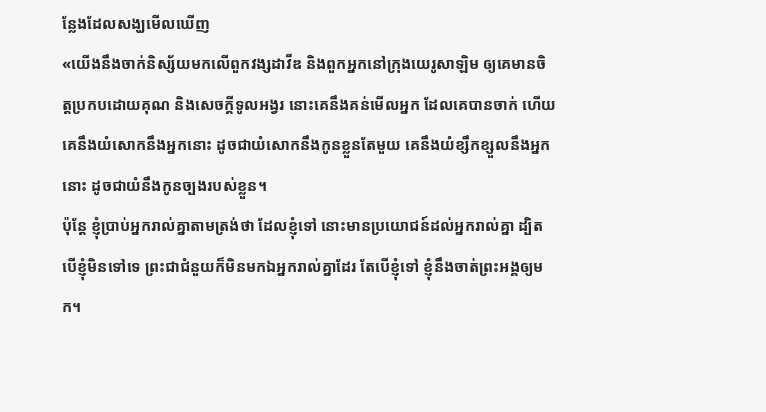ន្លែងដែលសង្ឃមើលឃើញ
«យើងនឹងចាក់និស្ស័យមកលើពួកវង្សដាវីឌ និងពួកអ្នកនៅក្រុងយេរូសាឡិម ឲ្យគេមានចិត្តប្រកបដោយគុណ និងសេចក្ដីទូលអង្វរ នោះគេនឹងគន់មើលអ្នក ដែលគេបានចាក់ ហើយគេនឹងយំសោកនឹងអ្នកនោះ ដូចជាយំសោកនឹងកូនខ្លួនតែមួយ គេនឹងយំខ្សឹកខ្សួលនឹងអ្នកនោះ ដូចជាយំនឹងកូនច្បងរបស់ខ្លួន។
ប៉ុន្តែ ខ្ញុំប្រាប់អ្នករាល់គ្នាតាមត្រង់ថា ដែលខ្ញុំទៅ នោះមានប្រយោជន៍ដល់អ្នករាល់គ្នា ដ្បិតបើខ្ញុំមិនទៅទេ ព្រះជាជំនួយក៏មិនមកឯអ្នករាល់គ្នាដែរ តែបើខ្ញុំទៅ ខ្ញុំនឹងចាត់ព្រះអង្គឲ្យមក។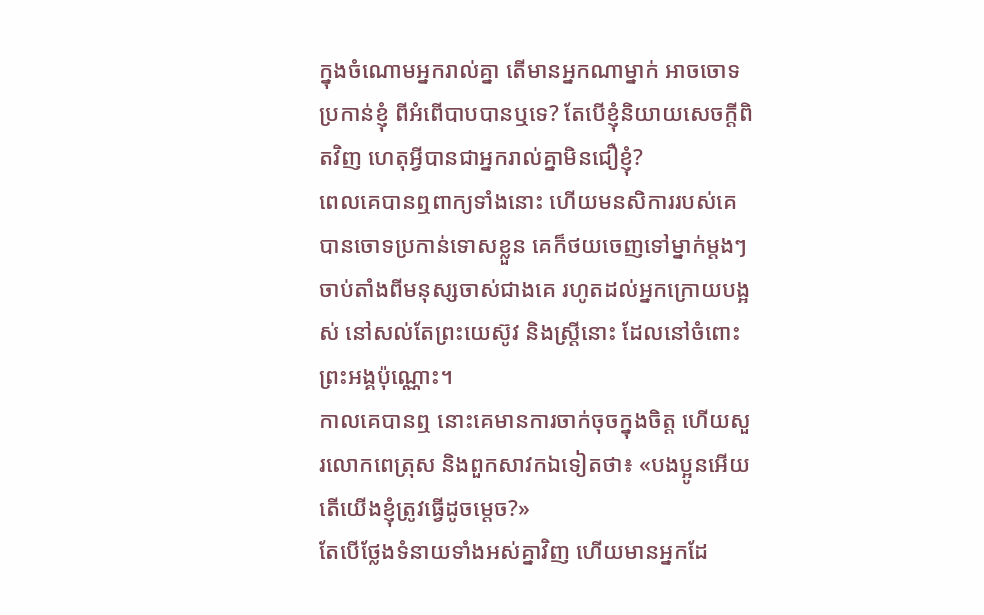ក្នុងចំណោមអ្នករាល់គ្នា តើមានអ្នកណាម្នាក់ អាចចោទប្រកាន់ខ្ញុំ ពីអំពើបាបបានឬទេ? តែបើខ្ញុំនិយាយសេចក្តីពិតវិញ ហេតុអ្វីបានជាអ្នករាល់គ្នាមិនជឿខ្ញុំ?
ពេលគេបានឮពាក្យទាំងនោះ ហើយមនសិការរបស់គេ បានចោទប្រកាន់ទោសខ្លួន គេក៏ថយចេញទៅម្នាក់ម្តងៗ ចាប់តាំងពីមនុស្សចាស់ជាងគេ រហូតដល់អ្នកក្រោយបង្អស់ នៅសល់តែព្រះយេស៊ូវ និងស្ត្រីនោះ ដែលនៅចំពោះព្រះអង្គប៉ុណ្ណោះ។
កាលគេបានឮ នោះគេមានការចាក់ចុចក្នុងចិត្ត ហើយសួរលោកពេត្រុស និងពួកសាវកឯទៀតថា៖ «បងប្អូនអើយ តើយើងខ្ញុំត្រូវធ្វើដូចម្តេច?»
តែបើថ្លែងទំនាយទាំងអស់គ្នាវិញ ហើយមានអ្នកដែ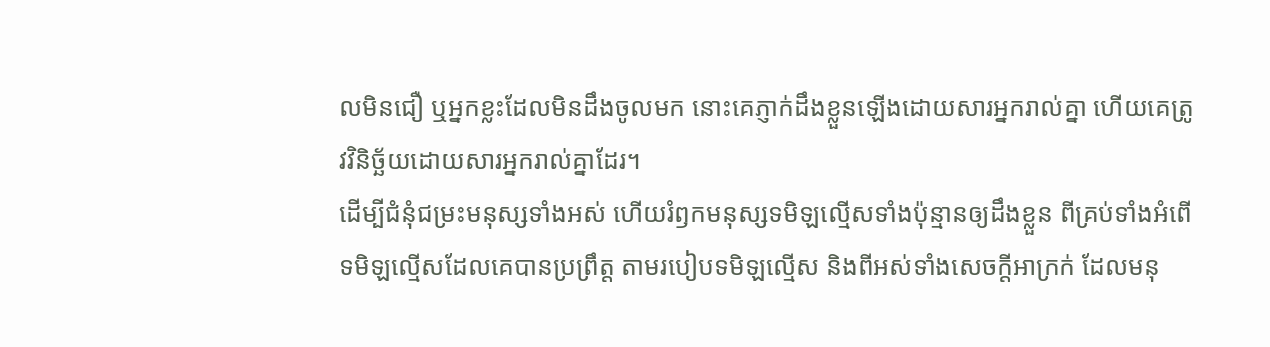លមិនជឿ ឬអ្នកខ្លះដែលមិនដឹងចូលមក នោះគេភ្ញាក់ដឹងខ្លួនឡើងដោយសារអ្នករាល់គ្នា ហើយគេត្រូវវិនិច្ឆ័យដោយសារអ្នករាល់គ្នាដែរ។
ដើម្បីជំនុំជម្រះមនុស្សទាំងអស់ ហើយរំឭកមនុស្សទមិឡល្មើសទាំងប៉ុន្មានឲ្យដឹងខ្លួន ពីគ្រប់ទាំងអំពើទមិឡល្មើសដែលគេបានប្រព្រឹត្ត តាមរបៀបទមិឡល្មើស និងពីអស់ទាំងសេចក្ដីអាក្រក់ ដែលមនុ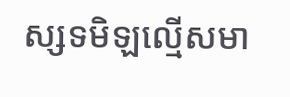ស្សទមិឡល្មើសមា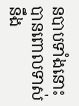នបាបទាំងនោះ បានពោលទាស់នឹង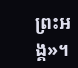ព្រះអង្គ»។